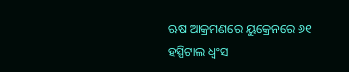ଋଷ ଆକ୍ରମଣରେ ୟୁକ୍ରେନରେ ୬୧ ହସ୍ପିଟାଲ ଧ୍ୱଂସ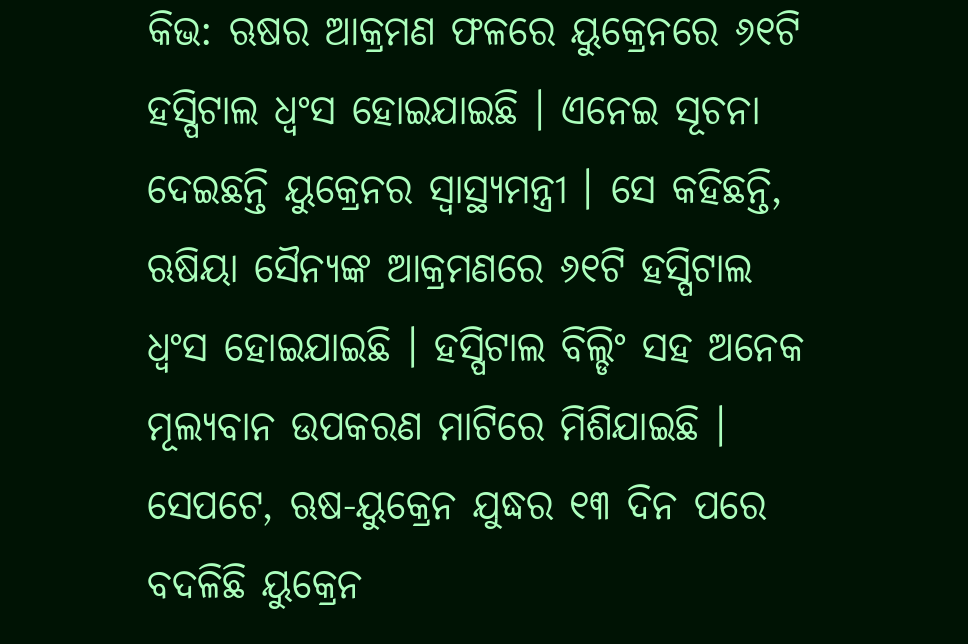କିଭ: ଋଷର ଆକ୍ରମଣ ଫଳରେ ୟୁକ୍ରେନରେ ୬୧ଟି ହସ୍ପିଟାଲ ଧ୍ୱଂସ ହୋଇଯାଇଛି । ଏନେଇ ସୂଚନା ଦେଇଛନ୍ତି ୟୁକ୍ରେନର ସ୍ୱାସ୍ଥ୍ୟମନ୍ତ୍ରୀ । ସେ କହିଛନ୍ତି, ଋଷିୟା ସୈନ୍ୟଙ୍କ ଆକ୍ରମଣରେ ୬୧ଟି ହସ୍ପିଟାଲ ଧ୍ୱଂସ ହୋଇଯାଇଛି । ହସ୍ପିଟାଲ ବିଲ୍ଡିଂ ସହ ଅନେକ ମୂଲ୍ୟବାନ ଉପକରଣ ମାଟିରେ ମିଶିଯାଇଛି ।
ସେପଟେ, ଋଷ-ୟୁକ୍ରେନ ଯୁଦ୍ଧର ୧୩ ଦିନ ପରେ ବଦଳିଛି ୟୁକ୍ରେନ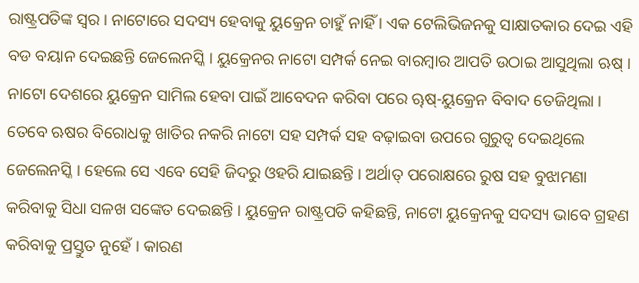ରାଷ୍ଟ୍ରପତିଙ୍କ ସ୍ୱର । ନାଟୋରେ ସଦସ୍ୟ ହେବାକୁ ୟୁକ୍ରେନ ଚାହୁଁ ନାହିଁ । ଏକ ଟେଲିଭିଜନକୁ ସାକ୍ଷାତକାର ଦେଇ ଏହି ବଡ ବୟାନ ଦେଇଛନ୍ତି ଜେଲେନସ୍କି । ୟୁକ୍ରେନର ନାଟୋ ସମ୍ପର୍କ ନେଇ ବାରମ୍ବାର ଆପତି ଉଠାଇ ଆସୁଥିଲା ଋଷ୍ । ନାଟୋ ଦେଶରେ ୟୁକ୍ରେନ ସାମିଲ ହେବା ପାଇଁ ଆବେଦନ କରିବା ପରେ ୠଷ୍-ୟୁକ୍ରେନ ବିବାଦ ତେଜିଥିଲା ।
ତେବେ ଋଷର ବିରୋଧକୁ ଖାତିର ନକରି ନାଟୋ ସହ ସମ୍ପର୍କ ସହ ବଢ଼ାଇବା ଉପରେ ଗୁରୁତ୍ୱ ଦେଇଥିଲେ ଜେଲେନସ୍କି । ହେଲେ ସେ ଏବେ ସେହି ଜିଦରୁ ଓହରି ଯାଇଛନ୍ତି । ଅର୍ଥାତ୍ ପରୋକ୍ଷରେ ରୁଷ ସହ ବୁଝାମଣା କରିବାକୁ ସିଧା ସଳଖ ସଙ୍କେତ ଦେଇଛନ୍ତି । ୟୁକ୍ରେନ ରାଷ୍ଟ୍ରପତି କହିଛନ୍ତି, ନାଟୋ ୟୁକ୍ରେନକୁ ସଦସ୍ୟ ଭାବେ ଗ୍ରହଣ କରିବାକୁ ପ୍ରସ୍ତୁତ ନୁହେଁ । କାରଣ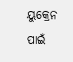ୟୁକ୍ରେନ ପାଇଁ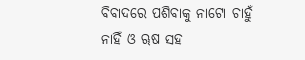ବିବାଦରେ ପଶିବାକୁ ନାଟୋ ଚାହୁଁ ନାହିଁ ଓ ୠଷ ସହ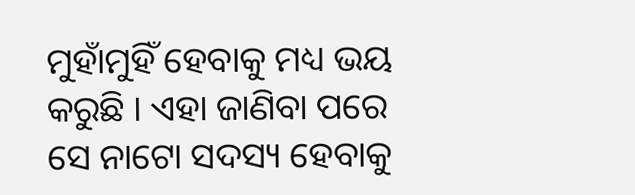ମୁହାଁମୁହିଁ ହେବାକୁ ମଧ୍ୟ ଭୟ କରୁଛି । ଏହା ଜାଣିବା ପରେ ସେ ନାଟୋ ସଦସ୍ୟ ହେବାକୁ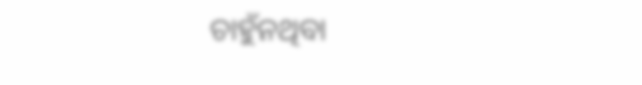ଚାହୁଁନଥିବା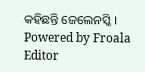କହିଛନ୍ତି ଜେଲେନସ୍କି ।
Powered by Froala Editor